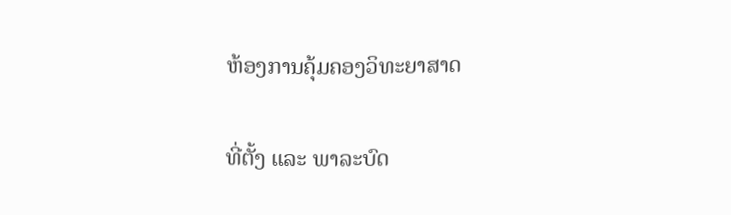ຫ້ອງການຄຸ້ມຄອງວິທະຍາສາດ

ທີ່ຕັ້ງ ແລະ ພາລະບົດ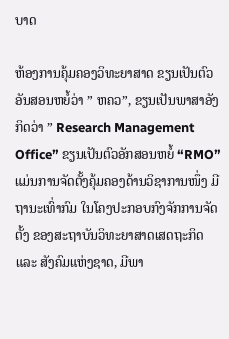ບາດ

ຫ້ອງການຄຸ້ມຄອງວິທະຍາສາດ ຂຽນເປັນຕົວອັນສອນຫຍໍ້ວ່າ ” ຫຄວ”, ຂຽນເປັນພາສາອັງກິດວ່າ ” Research Management Office” ຂຽນເປັນຕົວອັກສອນຫຍໍ້ “RMO” ແມ່ນການຈັດຕັ້ງຄຸ້ມຄອງດ້ານວິຊາການໜຶ່ງ ມີຖານະເທົ່າກົມ ໃນໂຄງປະກອບກົງຈັກການຈັດຕັ້ງ ຂອງສະຖາບັນວິທະຍາສາດເສດຖະກິດ ແລະ ສັງຄົມແຫ່ງຊາດ, ມີພາ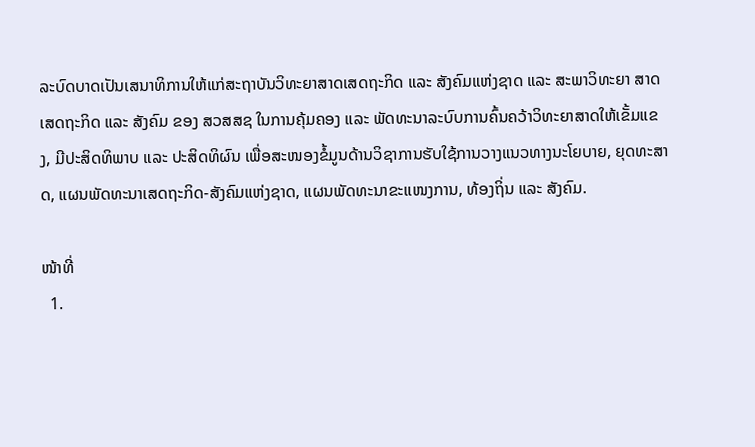ລະບົດບາດເປັນເສນາທິການໃຫ້ແກ່ສະຖາບັນວິທະຍາສາດເສດຖະກິດ ແລະ ສັງຄົມແຫ່ງຊາດ ແລະ ສະພາວິທະຍາ ສາດເສດຖະກິດ ແລະ ສັງຄົມ ຂອງ ສວສສຊ ໃນການຄຸ້ມຄອງ ແລະ ພັດທະນາລະບົບການຄົ້ນຄວ້າວິທະຍາສາດໃຫ້ເຂັ້ມແຂງ, ມີປະສິດທິພາບ ແລະ ປະສິດທິຜົນ ເພື່ອສະໜອງຂໍ້ມູນດ້ານວິຊາການຮັບໃຊ້ການວາງແນວທາງນະໂຍບາຍ, ຍຸດທະສາດ, ແຜນພັດທະນາເສດຖະກິດ-ສັງຄົມແຫ່ງຊາດ, ແຜນພັດທະນາຂະແໜງການ, ທ້ອງຖິ່ນ ແລະ ສັງຄົມ.

ໜ້າທີ່
  1.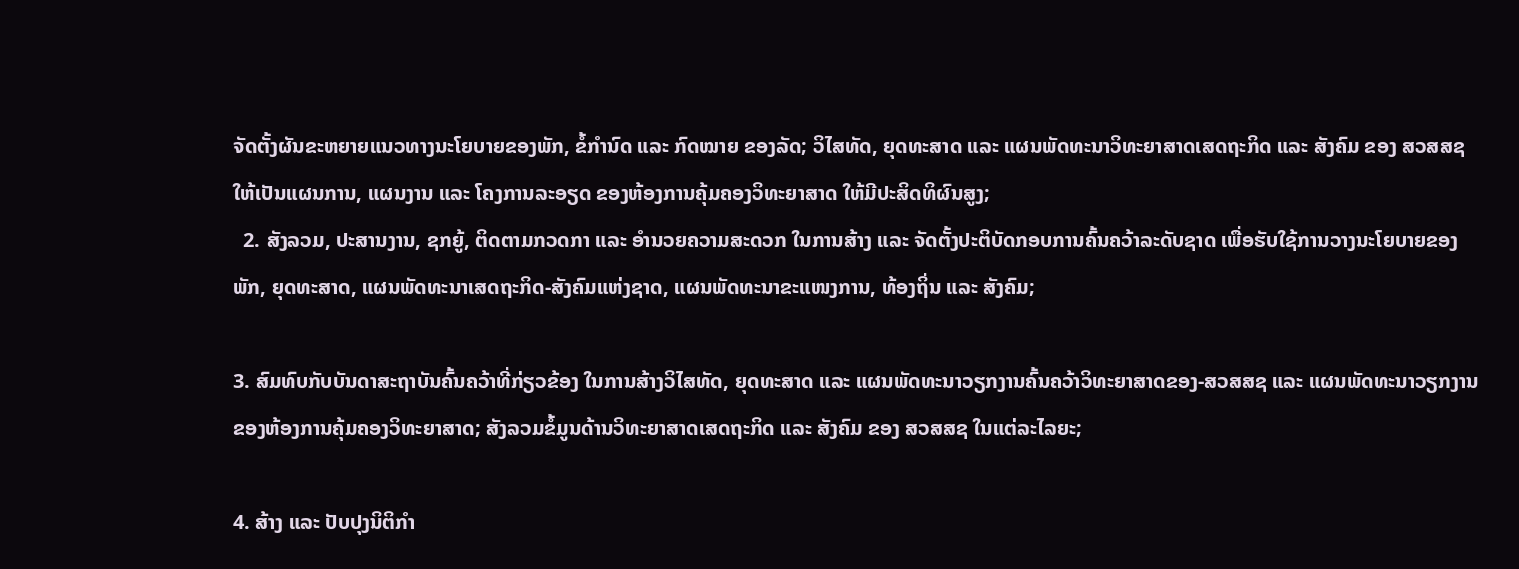ຈັດຕັ້ງຜັນຂະຫຍາຍແນວທາງນະໂຍບາຍຂອງພັກ, ຂໍ້ກຳນົດ ແລະ ກົດໝາຍ ຂອງລັດ; ວິໄສທັດ, ຍຸດທະສາດ ແລະ ແຜນພັດທະນາວິທະຍາສາດເສດຖະກິດ ແລະ ສັງຄົມ ຂອງ ສວສສຊ ໃຫ້ເປັນແຜນການ, ແຜນງານ ແລະ ໂຄງການລະອຽດ ຂອງຫ້ອງການຄຸ້ມຄອງວິທະຍາສາດ ໃຫ້ມີປະສິດທິຜົນສູງ;
  2. ສັງລວມ, ປະສານງານ, ຊກຍູ້, ຕິດຕາມກວດກາ ແລະ ອໍານວຍຄວາມສະດວກ ໃນການສ້າງ ແລະ ຈັດຕັ້ງປະຕິບັດກອບການຄົ້ນຄວ້າລະດັບຊາດ ເພື່ອຮັບໃຊ້ການວາງນະໂຍບາຍຂອງພັກ, ຍຸດທະສາດ, ແຜນພັດທະນາເສດຖະກິດ-ສັງຄົມແຫ່ງຊາດ, ແຜນພັດທະນາຂະແໜງການ, ທ້ອງຖິ່ນ ແລະ ສັງຄົມ;

3. ສົມທົບກັບບັນດາສະຖາບັນຄົ້ນຄວ້າທີ່ກ່ຽວຂ້ອງ ໃນການສ້າງວິໄສທັດ, ຍຸດທະສາດ ແລະ ແຜນພັດທະນາວຽກງານຄົ້ນຄວ້າວິທະຍາສາດຂອງ-ສວສສຊ ແລະ ແຜນພັດທະນາວຽກງານຂອງຫ້ອງການຄຸ້ມຄອງວິທະຍາສາດ; ສັງລວມຂໍ້ມູນດ້ານວິທະຍາສາດເສດຖະກິດ ແລະ ສັງຄົມ ຂອງ ສວສສຊ ໃນແຕ່ລະໄລຍະ;

4. ສ້າງ ແລະ ປັບປຸງນິຕິກໍາ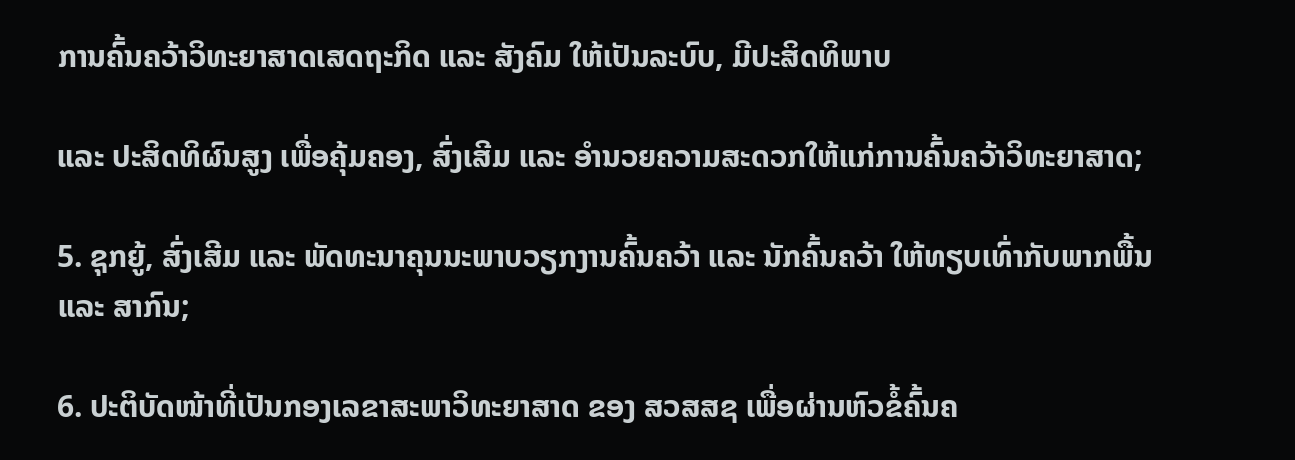ການຄົ້ນຄວ້າວິທະຍາສາດເສດຖະກິດ ແລະ ສັງຄົມ ໃຫ້ເປັນລະບົບ, ມີປະສິດທິພາບ

ແລະ ປະສິດທິຜົນສູງ ເພື່ອຄຸ້ມຄອງ, ສົ່ງເສີມ ແລະ ອຳນວຍຄວາມສະດວກໃຫ້ແກ່ການຄົ້ນຄວ້າວິທະຍາສາດ;

5. ຊຸກຍູ້, ສົ່ງເສີມ ແລະ ພັດທະນາຄຸນນະພາບວຽກງານຄົ້ນຄວ້າ ແລະ ນັກຄົ້ນຄວ້າ ໃຫ້ທຽບເທົ່າກັບພາກພື້ນ ແລະ ສາກົນ;

6. ປະຕິບັດໜ້າທີ່ເປັນກອງເລຂາສະພາວິທະຍາສາດ ຂອງ ສວສສຊ ເພື່ອຜ່ານຫົວຂໍ້ຄົ້ນຄ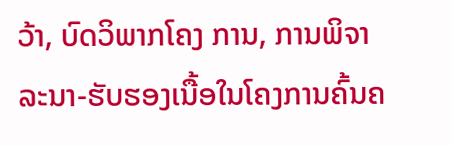ວ້າ, ບົດວິພາກໂຄງ ການ, ການພິຈາລະນາ-ຮັບຮອງເນື້ອໃນໂຄງການຄົ້ນຄ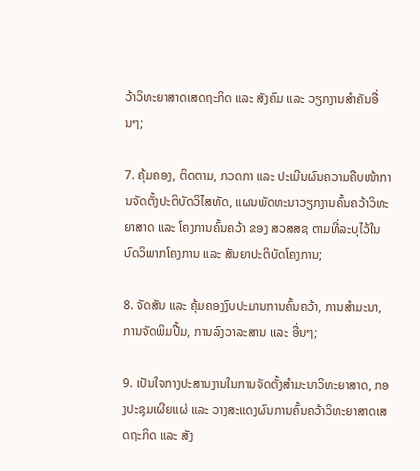ວ້າວິທະຍາສາດເສດຖະກິດ ແລະ ສັງຄົມ ແລະ ວຽກງານສຳຄັນອື່ນໆ;

7. ຄຸ້ມຄອງ, ຕິດຕາມ, ກວດກາ ແລະ ປະເມີນຜົນຄວາມຄືບໜ້າການຈັດຕັ້ງປະຕິບັດວິໄສທັດ, ແຜນພັດທະນາວຽກງານຄົ້ນຄວ້າວິທະຍາສາດ ແລະ ໂຄງການຄົ້ນຄວ້າ ຂອງ ສວສສຊ ຕາມທີ່ລະບຸໄວ້ໃນບົດວິພາກໂຄງການ ແລະ ສັນຍາປະຕິບັດໂຄງການ;

8. ຈັດສັນ ແລະ ຄຸ້ມຄອງງົບປະມານການຄົ້ນຄວ້າ, ການສຳມະນາ, ການຈັດພິມປື້ມ, ການລົງວາລະສານ ເເລະ ອື່ນໆ;

9. ເປັນໃຈກາງປະສານງານໃນການຈັດຕັ້ງສໍາມະນາວິທະຍາສາດ, ກອງປະຊຸມເຜີຍແຜ່ ແລະ ວາງສະແດງຜົນການຄົ້ນຄວ້າວິທະຍາສາດເສດຖະກິດ ແລະ ສັງ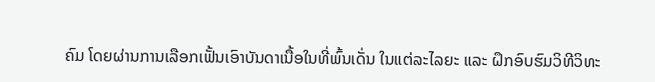ຄົມ ໂດຍຜ່ານການເລືອກເຟັ້ນເອົາບັນດາເນື້ອໃນທີ່ພົ້ນເດັ່ນ ໃນແຕ່ລະໄລຍະ ແລະ ຝຶກອົບຮົມວິທີວິທະ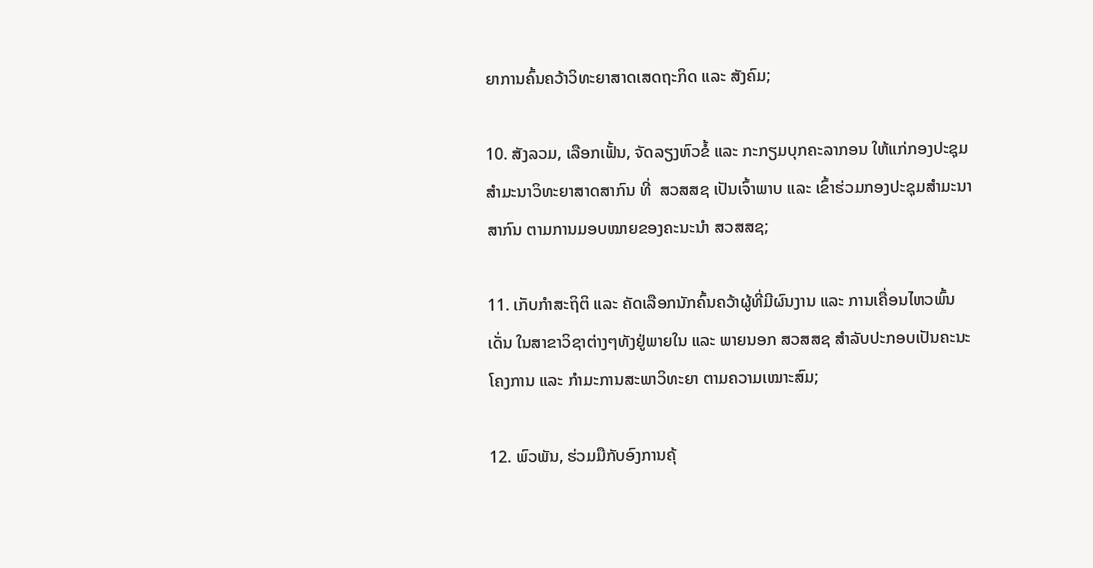ຍາການຄົ້ນຄວ້າວິທະຍາສາດເສດຖະກິດ ແລະ ສັງຄົມ;

10. ສັງລວມ, ເລືອກເຟັ້ນ, ຈັດລຽງຫົວຂໍ້ ແລະ ກະກຽມບຸກຄະລາກອນ ໃຫ້ແກ່ກອງປະຊຸມສຳມະນາວິທະຍາສາດສາກົນ ທີ່  ສວສສຊ ເປັນເຈົ້າພາບ ແລະ ເຂົ້າຮ່ວມກອງປະຊຸມສໍາມະນາສາກົນ ຕາມການມອບໝາຍຂອງຄະນະນຳ ສວສສຊ;

11. ເກັບກຳສະຖິຕິ ແລະ ຄັດເລືອກນັກຄົ້ນຄວ້າຜູ້ທີ່ມີຜົນງານ ແລະ ການເຄື່ອນໄຫວພົ້ນເດັ່ນ ໃນສາຂາວິຊາຕ່າງໆທັງຢູ່ພາຍໃນ ແລະ ພາຍນອກ ສວສສຊ ສຳລັບປະກອບເປັນຄະນະໂຄງການ ແລະ ກຳມະການສະພາວິທະຍາ ຕາມຄວາມເໝາະສົມ;

12. ພົວພັນ, ຮ່ວມມືກັບອົງການຄຸ້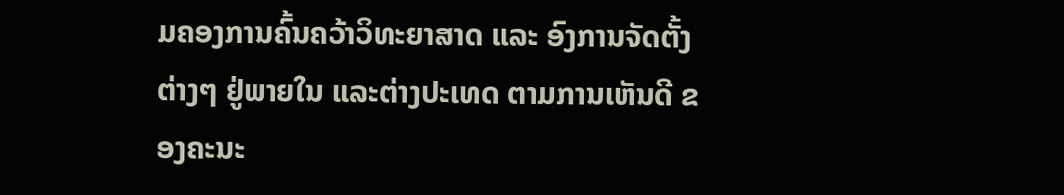ມຄອງການຄົ້ນຄວ້າວິທະຍາສາດ ແລະ ອົງການຈັດຕັ້ງຕ່າງໆ ຢູ່ພາຍໃນ ແລະຕ່າງປະເທດ ຕາມການເຫັນດີ ຂອງຄະນະ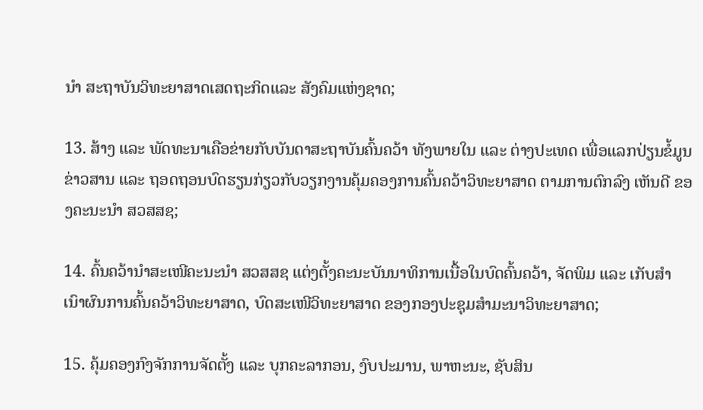ນໍາ ສະຖາບັນວິທະຍາສາດເສດຖະກິດແລະ ສັງຄົມແຫ່ງຊາດ;

13. ສ້າງ ແລະ ພັດທະນາເຄືອຂ່າຍກັບບັນດາສະຖາບັນຄົ້ນຄວ້າ ທັງພາຍໃນ ແລະ ຕ່າງປະເທດ ເພື່ອແລກປ່ຽນຂໍ້ມູນຂ່າວສານ ແລະ ຖອດຖອນບົດຮຽນກ່ຽວກັບວຽກງານຄຸ້ມຄອງການຄົ້ນຄວ້າວິທະຍາສາດ ຕາມການຕົກລົງ ເຫັນດີ ຂອງຄະນະນໍາ ສວສສຊ;

14. ຄົ້ນຄວ້ານໍາສະເໜີຄະນະນໍາ ສວສສຊ ແຕ່ງຕັ້ງຄະນະບັນນາທິການເນື້ອໃນບົດຄົ້ນຄວ້າ, ຈັດພິມ ແລະ ເກັບສໍາເນົາຜົນການຄົ້ນຄວ້າວິທະຍາສາດ, ບົດສະເໜີວິທະຍາສາດ ຂອງກອງປະຊຸມສໍາມະນາວິທະຍາສາດ;

15. ຄຸ້ມຄອງກົງຈັກການຈັດຕັ້ງ ແລະ ບຸກຄະລາກອນ, ງົບປະມານ, ພາຫະນະ, ຊັບສິນ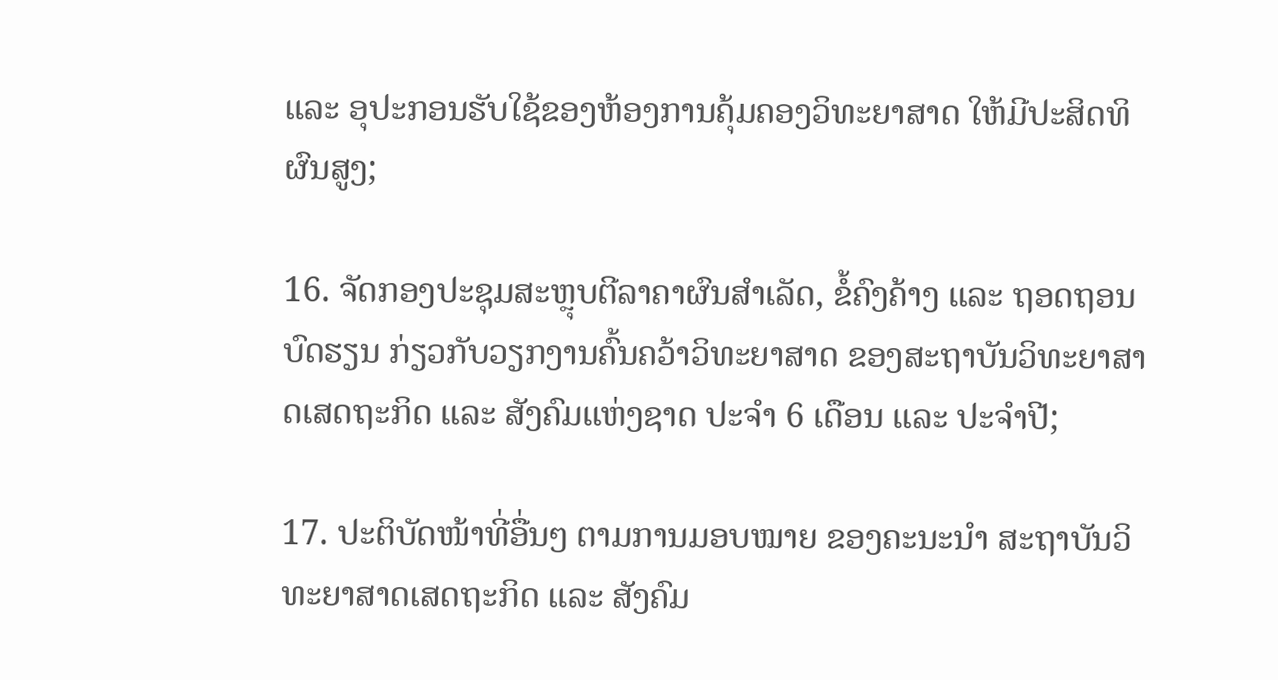ແລະ ອຸປະກອນຮັບໃຊ້ຂອງຫ້ອງການຄຸ້ມຄອງວິທະຍາສາດ ໃຫ້ມີປະສິດທິຜົນສູງ;

16. ຈັດກອງປະຊຸມສະຫຼຸບຕີລາຄາຜົນສຳເລັດ, ຂໍ້ຄົງຄ້າງ ແລະ ຖອດຖອນບົດຮຽນ ກ່ຽວກັບວຽກງານຄົ້ນຄວ້າວິທະຍາສາດ ຂອງສະຖາບັນວິທະຍາສາດເສດຖະກິດ ແລະ ສັງຄົມແຫ່ງຊາດ ປະຈຳ 6 ເດືອນ ແລະ ປະຈຳປີ;

17. ປະຕິບັດໜ້າທີ່ອື່ນໆ ຕາມການມອບໝາຍ ຂອງຄະນະນໍາ ສະຖາບັນວິທະຍາສາດເສດຖະກິດ ແລະ ສັງຄົມ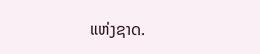ແຫ່ງຊາດ.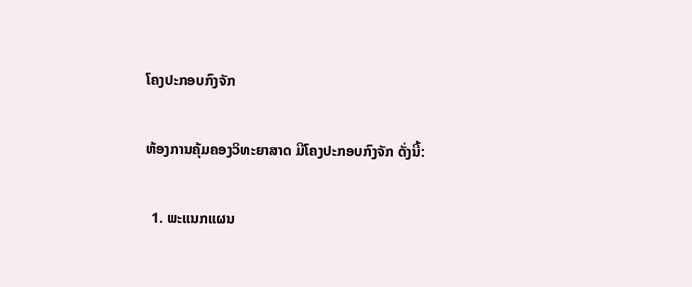ໂຄງປະກອບກົງຈັກ

ຫ້ອງການຄຸ້ມຄອງວິທະຍາສາດ ມີໂຄງປະກອບກົງຈັກ ດັ່ງນີ້:

  1. ພະແນກແຜນ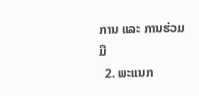ການ ແລະ ການຮ່ວມມື
  2. ພະແນກ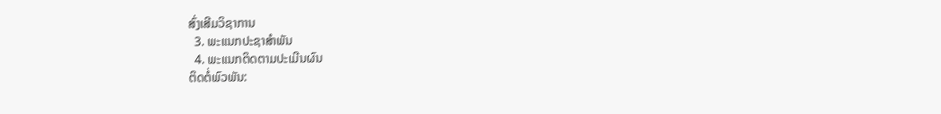ສົ່ງເສີມວິຊາການ
  3. ພະແນກປະຊາສຳພັນ
  4. ພະແນກຕິດຕາມປະເມີນຜົນ
ຕິດຕໍ່ພົວພັນ: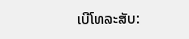ເບີໂທລະສັບ: